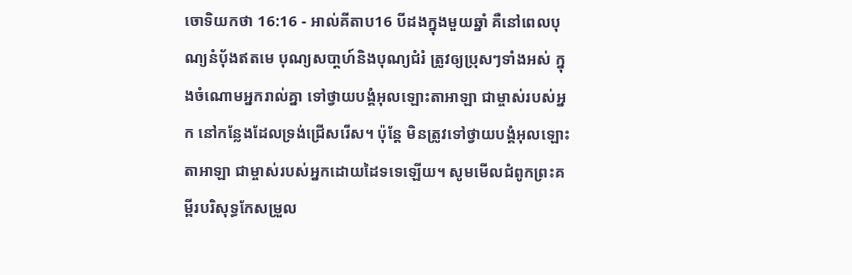ចោទិយកថា 16:16 - អាល់គីតាប16 បីដងក្នុងមួយឆ្នាំ គឺនៅពេលបុណ្យនំបុ័ងឥតមេ បុណ្យសបា្តហ៍និងបុណ្យជំរំ ត្រូវឲ្យប្រុសៗទាំងអស់ ក្នុងចំណោមអ្នករាល់គ្នា ទៅថ្វាយបង្គំអុលឡោះតាអាឡា ជាម្ចាស់របស់អ្នក នៅកន្លែងដែលទ្រង់ជ្រើសរើស។ ប៉ុន្តែ មិនត្រូវទៅថ្វាយបង្គំអុលឡោះតាអាឡា ជាម្ចាស់របស់អ្នកដោយដៃទទេឡើយ។ សូមមើលជំពូកព្រះគម្ពីរបរិសុទ្ធកែសម្រួល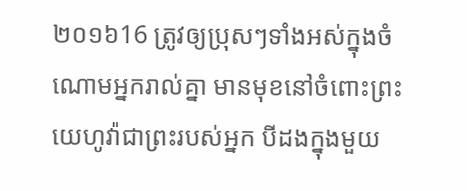២០១៦16 ត្រូវឲ្យប្រុសៗទាំងអស់ក្នុងចំណោមអ្នករាល់គ្នា មានមុខនៅចំពោះព្រះយេហូវ៉ាជាព្រះរបស់អ្នក បីដងក្នុងមួយ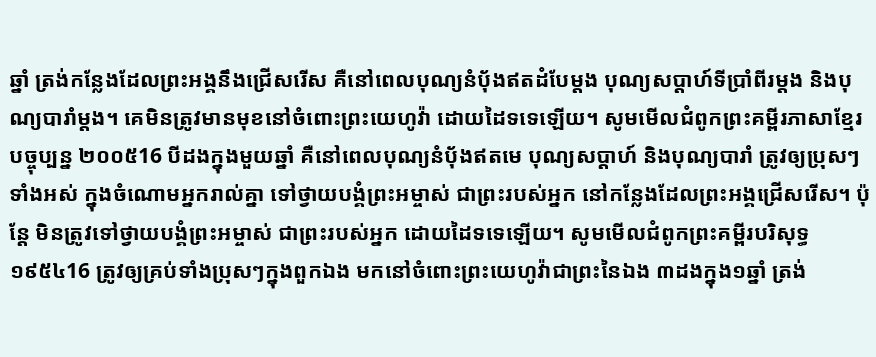ឆ្នាំ ត្រង់កន្លែងដែលព្រះអង្គនឹងជ្រើសរើស គឺនៅពេលបុណ្យនំបុ័ងឥតដំបែម្តង បុណ្យសប្ដាហ៍ទីប្រាំពីរម្តង និងបុណ្យបារាំម្តង។ គេមិនត្រូវមានមុខនៅចំពោះព្រះយេហូវ៉ា ដោយដៃទទេឡើយ។ សូមមើលជំពូកព្រះគម្ពីរភាសាខ្មែរបច្ចុប្បន្ន ២០០៥16 បីដងក្នុងមួយឆ្នាំ គឺនៅពេលបុណ្យនំប៉័ងឥតមេ បុណ្យសប្ដាហ៍ និងបុណ្យបារាំ ត្រូវឲ្យប្រុសៗទាំងអស់ ក្នុងចំណោមអ្នករាល់គ្នា ទៅថ្វាយបង្គំព្រះអម្ចាស់ ជាព្រះរបស់អ្នក នៅកន្លែងដែលព្រះអង្គជ្រើសរើស។ ប៉ុន្តែ មិនត្រូវទៅថ្វាយបង្គំព្រះអម្ចាស់ ជាព្រះរបស់អ្នក ដោយដៃទទេឡើយ។ សូមមើលជំពូកព្រះគម្ពីរបរិសុទ្ធ ១៩៥៤16 ត្រូវឲ្យគ្រប់ទាំងប្រុសៗក្នុងពួកឯង មកនៅចំពោះព្រះយេហូវ៉ាជាព្រះនៃឯង ៣ដងក្នុង១ឆ្នាំ ត្រង់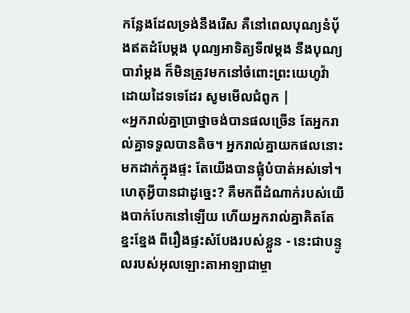កន្លែងដែលទ្រង់នឹងរើស គឺនៅពេលបុណ្យនំបុ័ងឥតដំបែម្តង បុណ្យអាទិត្យទី៧ម្តង នឹងបុណ្យបារាំម្តង ក៏មិនត្រូវមកនៅចំពោះព្រះយេហូវ៉ា ដោយដៃទទេដែរ សូមមើលជំពូក |
«អ្នករាល់គ្នាប្រាថ្នាចង់បានផលច្រើន តែអ្នករាល់គ្នាទទួលបានតិច។ អ្នករាល់គ្នាយកផលនោះមកដាក់ក្នុងផ្ទះ តែយើងបានផ្លុំបំបាត់អស់ទៅ។ ហេតុអ្វីបានជាដូច្នេះ? គឺមកពីដំណាក់របស់យើងបាក់បែកនៅឡើយ ហើយអ្នករាល់គ្នាគិតតែខ្នះខ្នែង ពីរឿងផ្ទះសំបែងរបស់ខ្លួន - នេះជាបន្ទូលរបស់អុលឡោះតាអាឡាជាម្ចា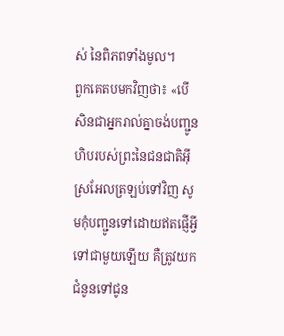ស់ នៃពិភពទាំងមូល។
ពួកគេតបមកវិញថា៖ «បើសិនជាអ្នករាល់គ្នាចង់បញ្ជូនហិបរបស់ព្រះនៃជនជាតិអ៊ីស្រអែលត្រឡប់ទៅវិញ សូមកុំបញ្ជូនទៅដោយឥតផ្ញើអ្វីទៅជាមួយឡើយ គឺត្រូវយកជំនូនទៅជូន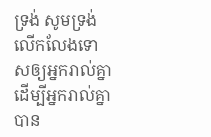ទ្រង់ សូមទ្រង់លើកលែងទោសឲ្យអ្នករាល់គ្នា ដើម្បីអ្នករាល់គ្នាបាន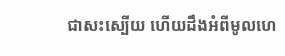ជាសះស្បើយ ហើយដឹងអំពីមូលហេ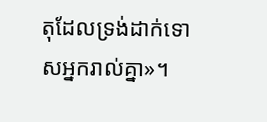តុដែលទ្រង់ដាក់ទោសអ្នករាល់គ្នា»។